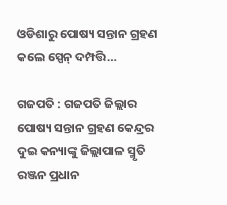ଓଡିଶାରୁ ପୋଷ୍ୟ ସନ୍ତାନ ଗ୍ରହଣ କଲେ ସ୍ପେନ୍ ଦମ୍ପତ୍ତି…

ଗଜପତି : ଗଜପତି ଜିଲ୍ଲାର ପୋଷ୍ୟ ସନ୍ତାନ ଗ୍ରହଣ କେନ୍ଦ୍ରର ଦୁଇ କନ୍ୟାଙ୍କୁ ଜିଲ୍ଲାପାଳ ସ୍ମୃତି ରଞ୍ଜନ ପ୍ରଧାନ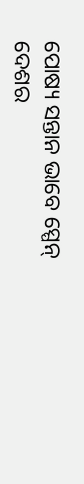ପୋଷ୍ୟ ସନ୍ତାନ ଭାବେ ସ୍ପେନ୍ ଦେଶର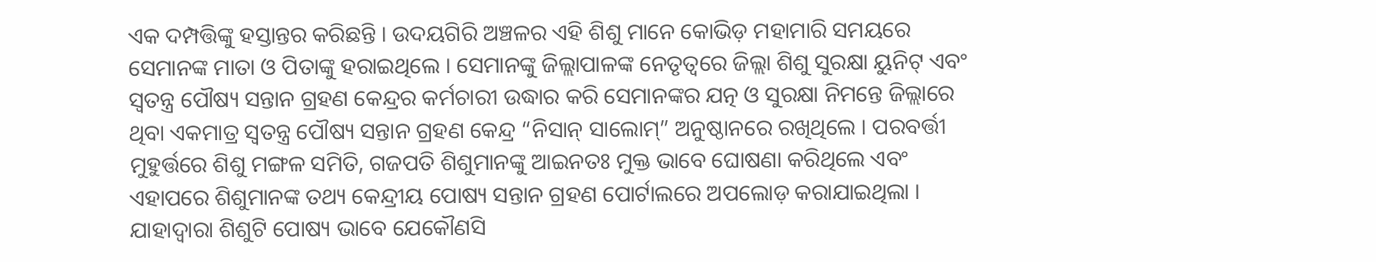ଏକ ଦମ୍ପତ୍ତିଙ୍କୁ ହସ୍ତାନ୍ତର କରିଛନ୍ତି । ଉଦୟଗିରି ଅଞ୍ଚଳର ଏହି ଶିଶୁ ମାନେ କୋଭିଡ଼ ମହାମାରି ସମୟରେ ସେମାନଙ୍କ ମାତା ଓ ପିତାଙ୍କୁ ହରାଇଥିଲେ । ସେମାନଙ୍କୁ ଜିଲ୍ଲାପାଳଙ୍କ ନେତୃତ୍ବରେ ଜିଲ୍ଲା ଶିଶୁ ସୁରକ୍ଷା ୟୁନିଟ୍ ଏବଂ ସ୍ବତନ୍ତ୍ର ପୌଷ୍ୟ ସନ୍ତାନ ଗ୍ରହଣ କେନ୍ଦ୍ରର କର୍ମଚାରୀ ଉଦ୍ଧାର କରି ସେମାନଙ୍କର ଯତ୍ନ ଓ ସୁରକ୍ଷା ନିମନ୍ତେ ଜିଲ୍ଲାରେ ଥିବା ଏକମାତ୍ର ସ୍ବତନ୍ତ୍ର ପୌଷ୍ୟ ସନ୍ତାନ ଗ୍ରହଣ କେନ୍ଦ୍ର “ନିସାନ୍ ସାଲୋମ୍” ଅନୁଷ୍ଠାନରେ ରଖିଥିଲେ । ପରବର୍ତ୍ତୀ ମୁହୁର୍ତ୍ତରେ ଶିଶୁ ମଙ୍ଗଳ ସମିତି, ଗଜପତି ଶିଶୁମାନଙ୍କୁ ଆଇନତଃ ମୁକ୍ତ ଭାବେ ଘୋଷଣା କରିଥିଲେ ଏବଂ ଏହାପରେ ଶିଶୁମାନଙ୍କ ତଥ୍ୟ କେନ୍ଦ୍ରୀୟ ପୋଷ୍ୟ ସନ୍ତାନ ଗ୍ରହଣ ପୋର୍ଟାଲରେ ଅପଲୋଡ଼ କରାଯାଇଥିଲା । ଯାହାଦ୍ବାରା ଶିଶୁଟି ପୋଷ୍ୟ ଭାବେ ଯେକୌଣସି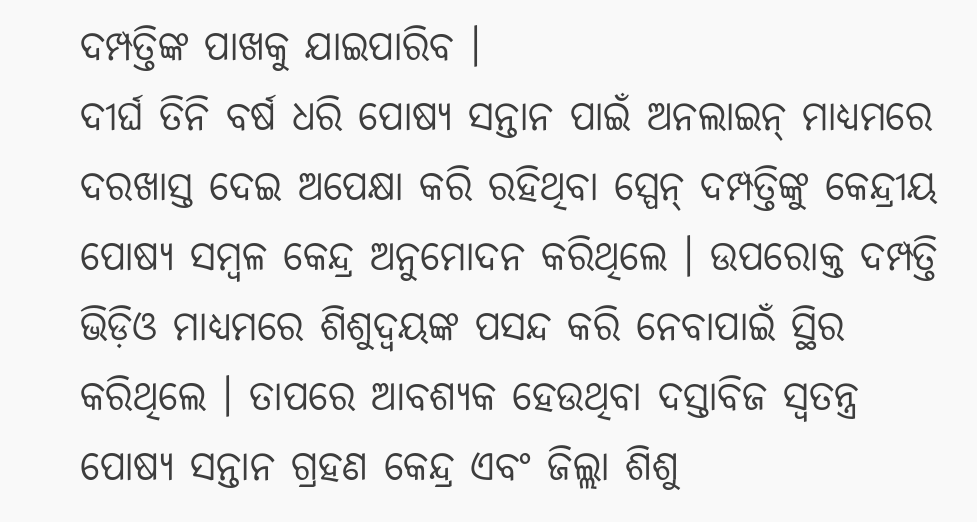ଦମ୍ପତ୍ତିଙ୍କ ପାଖକୁ ଯାଇପାରିବ ।
ଦୀର୍ଘ ତିନି ବର୍ଷ ଧରି ପୋଷ୍ୟ ସନ୍ତାନ ପାଇଁ ଅନଲାଇନ୍ ମାଧ୍ୟମରେ ଦରଖାସ୍ତ ଦେଇ ଅପେକ୍ଷା କରି ରହିଥିବା ସ୍ପେନ୍ ଦମ୍ପତ୍ତିଙ୍କୁ କେନ୍ଦ୍ରୀୟ ପୋଷ୍ୟ ସମ୍ବଳ କେନ୍ଦ୍ର ଅନୁମୋଦନ କରିଥିଲେ । ଉପରୋକ୍ତ ଦମ୍ପତ୍ତି ଭିଡ଼ିଓ ମାଧ୍ୟମରେ ଶିଶୁଦ୍ବୟଙ୍କ ପସନ୍ଦ କରି ନେବାପାଇଁ ସ୍ଥିର କରିଥିଲେ । ତାପରେ ଆବଶ୍ୟକ ହେଉଥିବା ଦସ୍ତାବିଜ ସ୍ବତନ୍ତ୍ର ପୋଷ୍ୟ ସନ୍ତାନ ଗ୍ରହଣ କେନ୍ଦ୍ର ଏବଂ ଜିଲ୍ଲା ଶିଶୁ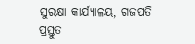ସୁରକ୍ଷା କାର୍ଯ୍ୟାଳୟ, ଗଜପତି ପ୍ରସ୍ତୁତ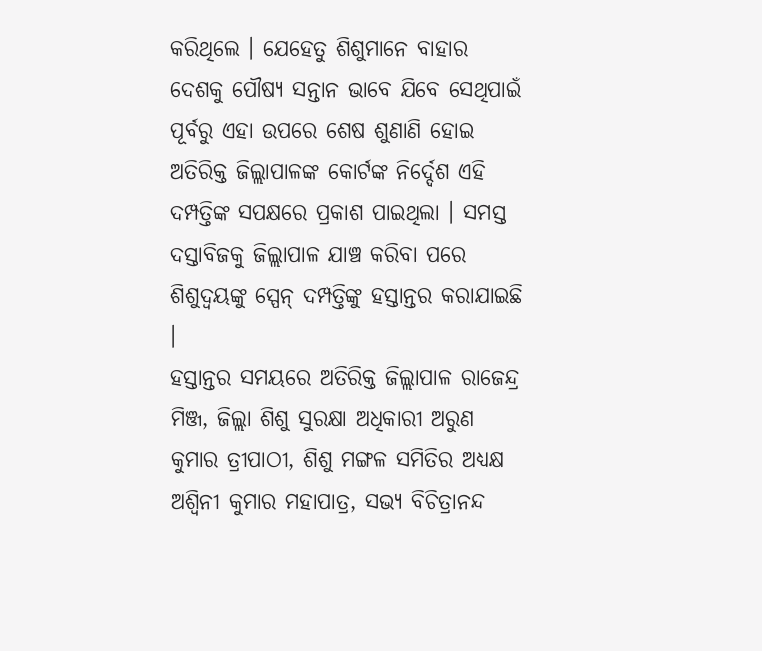କରିଥିଲେ । ଯେହେତୁ ଶିଶୁମାନେ ବାହାର ଦେଶକୁ ପୌଷ୍ୟ ସନ୍ତାନ ଭାବେ ଯିବେ ସେଥିପାଇଁ ପୂର୍ବରୁ ଏହା ଉପରେ ଶେଷ ଶୁଣାଣି ହୋଇ ଅତିରିକ୍ତ ଜିଲ୍ଲାପାଳଙ୍କ କୋର୍ଟଙ୍କ ନିର୍ଦ୍ଦେଶ ଏହି ଦମ୍ପତ୍ତିଙ୍କ ସପକ୍ଷରେ ପ୍ରକାଶ ପାଇଥିଲା । ସମସ୍ତ ଦସ୍ତାବିଜକୁ ଜିଲ୍ଲାପାଳ ଯାଞ୍ଚ କରିବା ପରେ ଶିଶୁଦ୍ବୟଙ୍କୁ ସ୍ପେନ୍ ଦମ୍ପତ୍ତିଙ୍କୁ ହସ୍ତାନ୍ତର କରାଯାଇଛି ।
ହସ୍ତାନ୍ତର ସମୟରେ ଅତିରିକ୍ତ ଜିଲ୍ଲାପାଳ ରାଜେନ୍ଦ୍ର ମିଞ୍ଜ, ଜିଲ୍ଲା ଶିଶୁ ସୁରକ୍ଷା ଅଧିକାରୀ ଅରୁଣ କୁମାର ତ୍ରୀପାଠୀ, ଶିଶୁ ମଙ୍ଗଳ ସମିତିର ଅଧ୍ୟକ୍ଷ ଅଶ୍ବିନୀ କୁମାର ମହାପାତ୍ର, ସଭ୍ୟ ବିଚିତ୍ରାନନ୍ଦ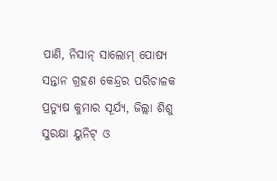ପାଣି, ନିସାନ୍ ସାଲୋମ୍ ପୋଷ୍ୟ ସନ୍ତାନ ଗ୍ରହଣ କେନ୍ଦ୍ରର ପରିଚାଳକ ପ୍ରତ୍ୟୁଷ କୁମାର ସୂର୍ଯ୍ୟ, ଜିଲ୍ଲା ଶିଶୁ ସୁରକ୍ଷା ୟୁନିଟ୍ ଓ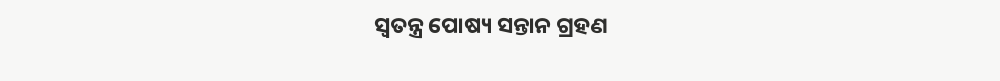ସ୍ବତନ୍ତ୍ର ପୋଷ୍ୟ ସନ୍ତାନ ଗ୍ରହଣ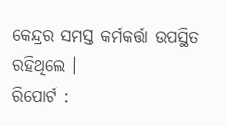କେନ୍ଦ୍ରର ସମସ୍ତ କର୍ମକର୍ତ୍ତା ଉପସ୍ଥିତ ରହିଥିଲେ ।
ରିପୋର୍ଟ :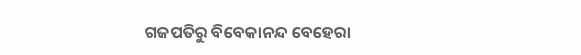ଗଜପତିରୁ ବିବେକାନନ୍ଦ ବେହେରା